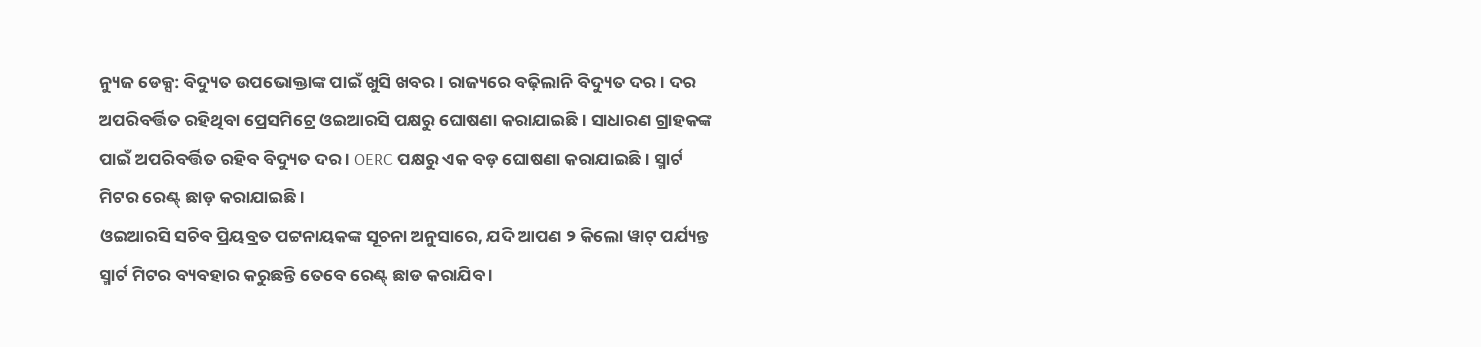ନ୍ୟୁଜ ଡେକ୍ସ: ବିଦ୍ୟୁତ ଉପଭୋକ୍ତାଙ୍କ ପାଇଁ ଖୁସି ଖବର । ରାଜ୍ୟରେ ବଢ଼ିଲାନି ବିଦ୍ୟୁତ ଦର । ଦର ଅପରିବର୍ତ୍ତିତ ରହିଥିବା ପ୍ରେସମିଟ୍ରେ ଓଇଆରସି ପକ୍ଷରୁ ଘୋଷଣା କରାଯାଇଛି । ସାଧାରଣ ଗ୍ରାହକଙ୍କ ପାଇଁ ଅପରିବର୍ତ୍ତିତ ରହିବ ବିଦ୍ୟୁତ ଦର । OERC ପକ୍ଷରୁ ଏକ ବଡ଼ ଘୋଷଣା କରାଯାଇଛି । ସ୍ମାର୍ଟ ମିଟର ରେଣ୍ଟ୍ ଛାଡ଼ କରାଯାଇଛି ।
ଓଇଆରସି ସଚିବ ପ୍ରିୟବ୍ରତ ପଟ୍ଟନାୟକଙ୍କ ସୂଚନା ଅନୁସାରେ, ଯଦି ଆପଣ ୨ କିଲୋ ୱାଟ୍ ପର୍ଯ୍ୟନ୍ତ ସ୍ମାର୍ଟ ମିଟର ବ୍ୟବହାର କରୁଛନ୍ତି ତେବେ ରେଣ୍ଟ୍ ଛାଡ କରାଯିବ ।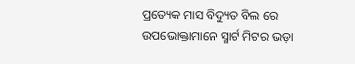ପ୍ରତ୍ୟେକ ମାସ ବିଦ୍ୟୁତ ବିଲ ରେ ଉପଭୋକ୍ତାମାନେ ସ୍ମାର୍ଟ ମିଟର ଭଡ଼ା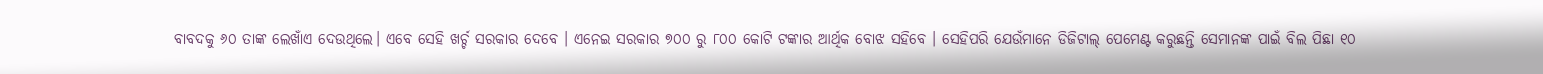ବାବଦକୁ ୬୦ ତାଙ୍କ ଲେଖାଁଏ ଦେଉଥିଲେ। ଏବେ ସେହି ଖର୍ଚ୍ଚ ସରକାର ଦେବେ । ଏନେଇ ସରକାର ୭୦୦ ରୁ ୮୦୦ କୋଟି ଟଙ୍କାର ଆର୍ଥିକ ବୋଝ ସହିବେ । ସେହିପରି ଯେଉଁମାନେ ଡିଜିଟାଲ୍ ପେମେଣ୍ଟ କରୁଛନ୍ତି ସେମାନଙ୍କ ପାଇଁ ବିଲ ପିଛା ୧୦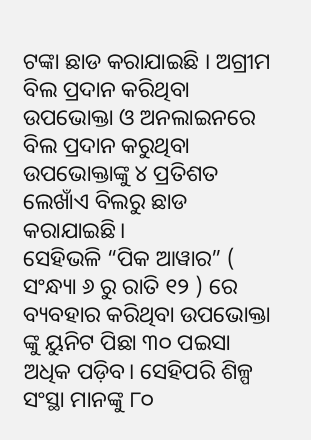ଟଙ୍କା ଛାଡ କରାଯାଇଛି । ଅଗ୍ରୀମ ବିଲ ପ୍ରଦାନ କରିଥିବା ଉପଭୋକ୍ତା ଓ ଅନଲାଇନରେ ବିଲ ପ୍ରଦାନ କରୁଥିବା ଉପଭୋକ୍ତାଙ୍କୁ ୪ ପ୍ରତିଶତ ଲେଖାଁଏ ବିଲରୁ ଛାଡ କରାଯାଇଛି।
ସେହିଭଳି “ପିକ ଆୱାର” ( ସଂନ୍ଧ୍ୟା ୬ ରୁ ରାତି ୧୨ ) ରେ ବ୍ୟବହାର କରିଥିବା ଉପଭୋକ୍ତା ଙ୍କୁ ୟୁନିଟ ପିଛା ୩୦ ପଇସା ଅଧିକ ପଡ଼ିବ। ସେହିପରି ଶିଳ୍ପ ସଂସ୍ଥା ମାନଙ୍କୁ ୮୦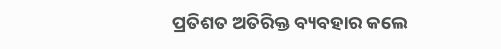ପ୍ରତିଶତ ଅତିରିକ୍ତ ବ୍ୟବହାର କଲେ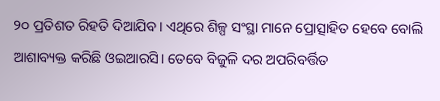୨୦ ପ୍ରତିଶତ ରିହତି ଦିଆଯିବ। ଏଥିରେ ଶିଳ୍ପ ସଂସ୍ଥା ମାନେ ପ୍ରୋତ୍ସାହିତ ହେବେ ବୋଲି ଆଶାବ୍ୟକ୍ତ କରିଛି ଓଇଆରସି। ତେବେ ବିଜୁଳି ଦର ଅପରିବର୍ତ୍ତିତ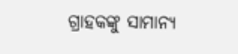ଗ୍ରାହକଙ୍କୁ ସାମାନ୍ୟ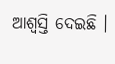ଆଶ୍ୱସ୍ତି ଦେଇଛି ।